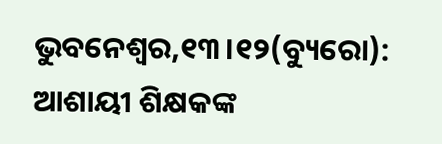ଭୁବନେଶ୍ୱର,୧୩।୧୨(ବ୍ୟୁରୋ): ଆଶାୟୀ ଶିକ୍ଷକଙ୍କ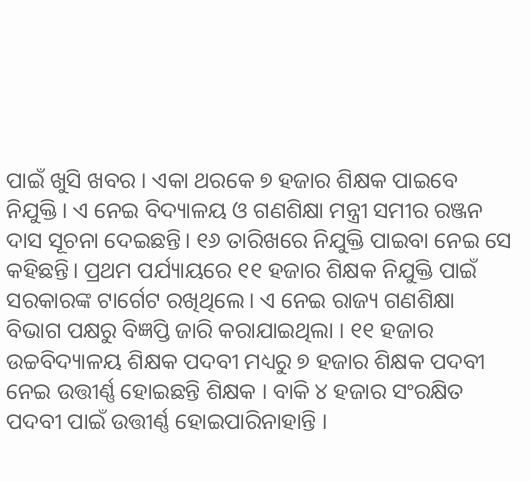ପାଇଁ ଖୁସି ଖବର । ଏକା ଥରକେ ୭ ହଜାର ଶିକ୍ଷକ ପାଇବେ ନିଯୁକ୍ତି। ଏ ନେଇ ବିଦ୍ୟାଳୟ ଓ ଗଣଶିକ୍ଷା ମନ୍ତ୍ରୀ ସମୀର ରଞ୍ଜନ ଦାସ ସୂଚନା ଦେଇଛନ୍ତି। ୧୬ ତାରିଖରେ ନିଯୁକ୍ତି ପାଇବା ନେଇ ସେ କହିଛନ୍ତି। ପ୍ରଥମ ପର୍ଯ୍ୟାୟରେ ୧୧ ହଜାର ଶିକ୍ଷକ ନିଯୁକ୍ତି ପାଇଁ ସରକାରଙ୍କ ଟାର୍ଗେଟ ରଖିଥିଲେ। ଏ ନେଇ ରାଜ୍ୟ ଗଣଶିକ୍ଷା ବିଭାଗ ପକ୍ଷରୁ ବିଜ୍ଞପ୍ତି ଜାରି କରାଯାଇଥିଲା । ୧୧ ହଜାର ଉଚ୍ଚବିଦ୍ୟାଳୟ ଶିକ୍ଷକ ପଦବୀ ମଧ୍ୟରୁ ୭ ହଜାର ଶିକ୍ଷକ ପଦବୀ ନେଇ ଉତ୍ତୀର୍ଣ୍ଣ ହୋଇଛନ୍ତି ଶିକ୍ଷକ । ବାକି ୪ ହଜାର ସଂରକ୍ଷିତ ପଦବୀ ପାଇଁ ଉତ୍ତୀର୍ଣ୍ଣ ହୋଇପାରିନାହାନ୍ତି ।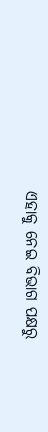ଏହାକୁ ନେଇ ବିଭାଗ ପକ୍ଷରୁ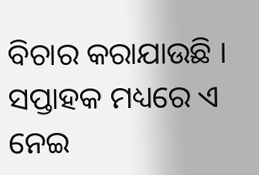ବିଚାର କରାଯାଉଛି । ସପ୍ତାହକ ମଧ୍ୟରେ ଏ ନେଇ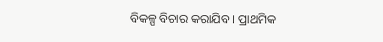ବିକଳ୍ପ ବିଚାର କରାଯିବ । ପ୍ରାଥମିକ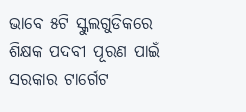ଭାବେ ୫ଟି ସ୍କୁଲଗୁଡିକରେ ଶିକ୍ଷକ ପଦବୀ ପୂରଣ ପାଇଁ ସରକାର ଟାର୍ଗେଟ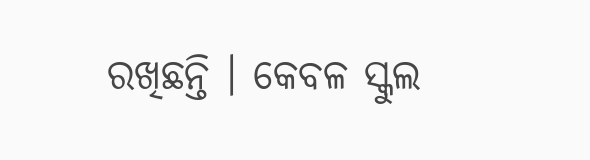ରଖିଛନ୍ତି । କେବଳ ସ୍କୁଲ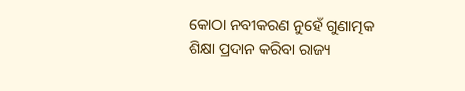କୋଠା ନବୀକରଣ ନୁହେଁ ଗୁଣାତ୍ମକ ଶିକ୍ଷା ପ୍ରଦାନ କରିବା ରାଜ୍ୟ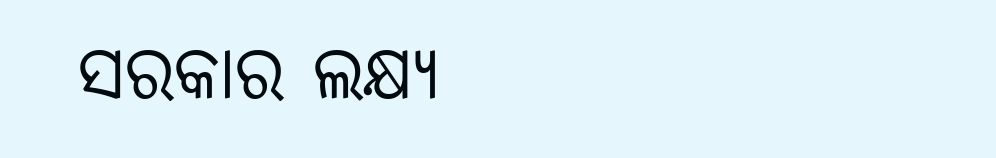ସରକାର ଲକ୍ଷ୍ୟ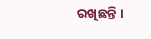ରଖିଛନ୍ତି ।